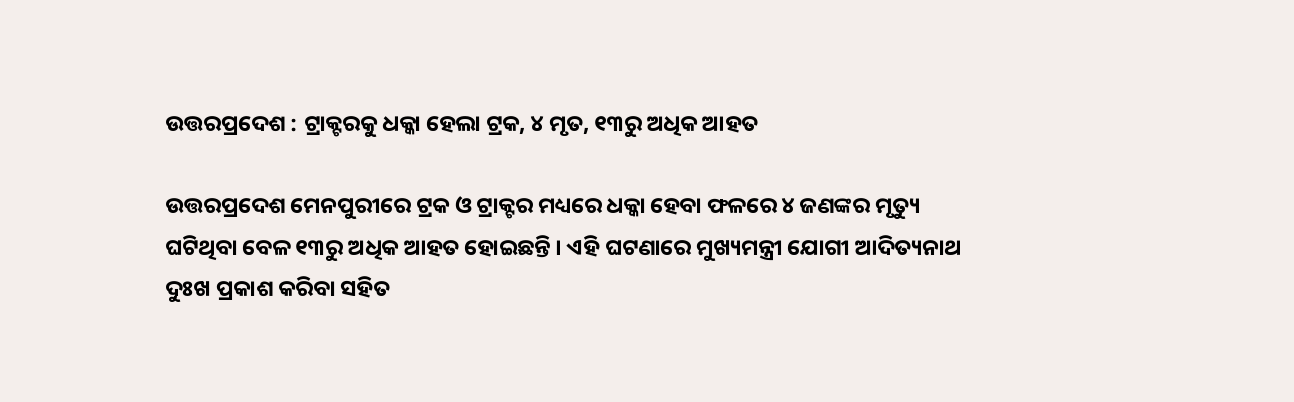ଉତ୍ତରପ୍ରଦେଶ : ଟ୍ରାକ୍ଟରକୁ ଧକ୍କା ହେଲା ଟ୍ରକ, ୪ ମୃତ, ୧୩ରୁ ଅଧିକ ଆହତ

ଉତ୍ତରପ୍ରଦେଶ ମେନପୁରୀରେ ଟ୍ରକ ଓ ଟ୍ରାକ୍ଟର ମଧ୍ୟରେ ଧକ୍କା ହେବା ଫଳରେ ୪ ଜଣଙ୍କର ମୃତ୍ୟୁ ଘଟିଥିବା ବେଳ ୧୩ରୁ ଅଧିକ ଆହତ ହୋଇଛନ୍ତି । ଏହି ଘଟଣାରେ ମୁଖ୍ୟମନ୍ତ୍ରୀ ଯୋଗୀ ଆଦିତ୍ୟନାଥ ଦୁଃଖ ପ୍ରକାଶ କରିବା ସହିତ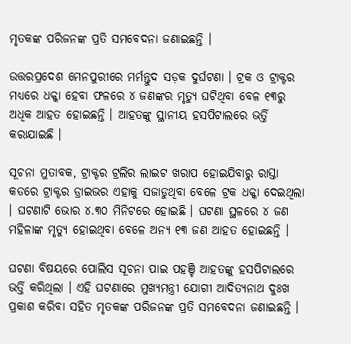ମୃତକଙ୍କ ପରିଜନଙ୍କ ପ୍ରତି ସମବେଦନା ଜଣାଇଛନ୍ତି ।

ଉତ୍ତରପ୍ରଦେଶ ମେନପୁରୀରେ ମର୍ମନ୍ତୁଦ ସଡ଼କ ଦୁର୍ଘଟଣା । ଟ୍ରକ ଓ ଟ୍ରାକ୍ଟର ମଧ୍ୟରେ ଧକ୍କା ହେବା ଫଳରେ ୪ ଜଣଙ୍କର ମୃତ୍ୟୁ ଘଟିଥିବା ବେଳ ୧୩ରୁ ଅଧିକ ଆହତ ହୋଇଛନ୍ତି । ଆହତଙ୍କୁ ସ୍ଥାନୀୟ ହସପିଟାଲରେ ଭର୍ତ୍ତି କରାଯାଇଛି ।

ସୂଚନା ମୁତାବକ, ଟ୍ରାକ୍ଟର ଟ୍ରଲିର ଲାଇଟ ଖରାପ ହୋଇଯିବାରୁ ରାସ୍ତା କଡରେ ଟ୍ରାକ୍ଟର ଡ୍ରାଇଭର ଏହାକୁ ସଜାଡୁଥିବା ବେଳେ ଟ୍ରକ ଧକ୍କା ଦେଇଥିଲା । ଘଟଣାଟି ଭୋର ୪.୩୦ ମିନିଟରେ ହୋଇଛି । ଘଟଣା ସ୍ଥଳରେ ୪ ଜଣ ମହିଳାଙ୍କ ମୃତ୍ୟୁ ହୋଇଥିବା ବେଳେ ଅନ୍ୟ ୧୩ ଜଣ ଆହତ ହୋଇଛନ୍ତି ।

ଘଟଣା ବିଷୟରେ ପୋଲିସ ସୂଚନା ପାଇ ପହଞ୍ଚି ଆହତଙ୍କୁ ହସପିଟାଲରେ ଭର୍ତ୍ତି କରିଥିଲା । ଏହି ଘଟଣାରେ ମୁଖ୍ୟମନ୍ତ୍ରୀ ଯୋଗୀ ଆଦିତ୍ୟନାଥ ଦୁଃଖ ପ୍ରକାଶ କରିବା ସହିତ ମୃତକଙ୍କ ପରିଜନଙ୍କ ପ୍ରତି ସମବେଦନା ଜଣାଇଛନ୍ତି ।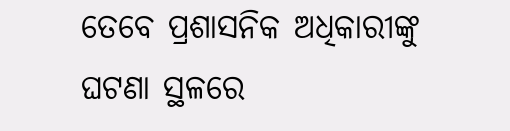ତେବେ ପ୍ରଶାସନିକ ଅଧିକାରୀଙ୍କୁ ଘଟଣା ସ୍ଥଳରେ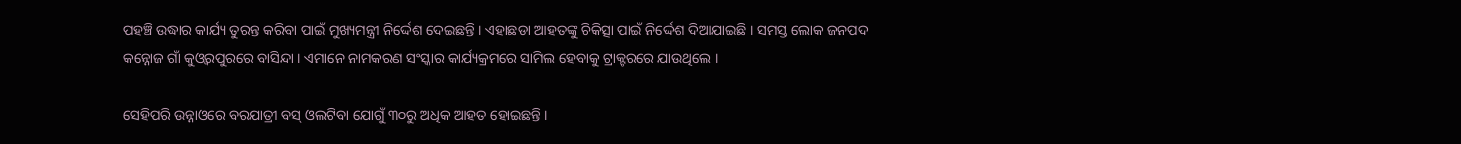ପହଞ୍ଚି ଉଦ୍ଧାର କାର୍ଯ୍ୟ ତୁରନ୍ତ କରିବା ପାଇଁ ମୁଖ୍ୟମନ୍ତ୍ରୀ ନିର୍ଦ୍ଦେଶ ଦେଇଛନ୍ତି । ଏହାଛଡା ଆହତଙ୍କୁ ଚିକିତ୍ସା ପାଇଁ ନିର୍ଦ୍ଦେଶ ଦିଆଯାଇଛି । ସମସ୍ତ ଲୋକ ଜନପଦ କନ୍ନୋଜ ଗାଁ କୁଓ୍ଵରପୁରରେ ବାସିନ୍ଦା । ଏମାନେ ନାମକରଣ ସଂସ୍କାର କାର୍ଯ୍ୟକ୍ରମରେ ସାମିଲ ହେବାକୁ ଟ୍ରାକ୍ଟରରେ ଯାଉଥିଲେ ।

ସେହିପରି ଉନ୍ନାଓରେ ବରଯାତ୍ରୀ ବସ୍‌ ଓଲଟିବା ଯୋଗୁଁ ୩୦ରୁ ଅଧିକ ଆହତ ହୋଇଛନ୍ତି ।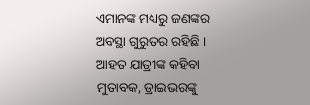ଏମାନଙ୍କ ମଧ୍ୟରୁ ଜଣଙ୍କର ଅବସ୍ଥା ଗୁରୁତର ରହିଛି । ଆହତ ଯାତ୍ରୀଙ୍କ କହିବା ମୁତାବକ, ଡ୍ରାଇଭରଙ୍କୁ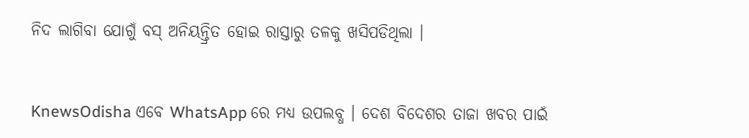ନିଦ ଲାଗିବା ଯୋଗୁଁ ବସ୍‌ ଅନିୟନ୍ତ୍ରିତ ହୋଇ ରାସ୍ତାରୁ ତଳକୁ ଖସିପଡିଥିଲା ।


KnewsOdisha ଏବେ WhatsApp ରେ ମଧ୍ୟ ଉପଲବ୍ଧ । ଦେଶ ବିଦେଶର ତାଜା ଖବର ପାଇଁ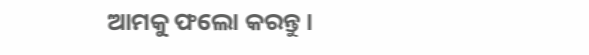ଆମକୁ ଫଲୋ କରନ୍ତୁ ।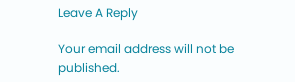Leave A Reply

Your email address will not be published.